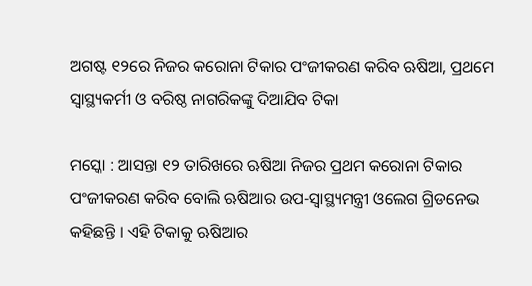ଅଗଷ୍ଟ ୧୨ରେ ନିଜର କରୋନା ଟିକାର ପଂଜୀକରଣ କରିବ ଋଷିଆ, ପ୍ରଥମେ ସ୍ୱାସ୍ଥ୍ୟକର୍ମୀ ଓ ବରିଷ୍ଠ ନାଗରିକଙ୍କୁ ଦିଆଯିବ ଟିକା

ମସ୍କୋ : ଆସନ୍ତା ୧୨ ତାରିଖରେ ଋଷିଆ ନିଜର ପ୍ରଥମ କରୋନା ଟିକାର ପଂଜୀକରଣ କରିବ ବୋଲି ଋଷିଆର ଉପ-ସ୍ୱାସ୍ଥ୍ୟମନ୍ତ୍ରୀ ଓଲେଗ ଗ୍ରିଡନେଭ କହିଛନ୍ତି । ଏହି ଟିକାକୁ ଋଷିଆର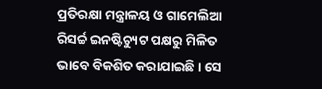ପ୍ରତିରକ୍ଷା ମନ୍ତ୍ରାଳୟ ଓ ଗାମେଲିଆ ରିସର୍ଚ୍ଚ ଇନଷ୍ଟିଚ୍ୟୁଟ ପକ୍ଷରୁ ମିଳିତ ଭାବେ ବିକଶିତ କରାଯାଇଛି । ସେ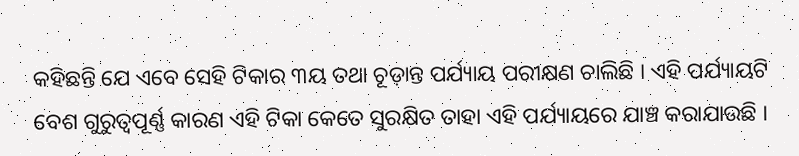କହିଛନ୍ତି ଯେ ଏବେ ସେହି ଟିକାର ୩ୟ ତଥା ଚୂଡ଼ାନ୍ତ ପର୍ଯ୍ୟାୟ ପରୀକ୍ଷଣ ଚାଲିଛି । ଏହି ପର୍ଯ୍ୟାୟଟି ବେଶ ଗୁରୁତ୍ୱପୂର୍ଣ୍ଣ କାରଣ ଏହି ଟିକା କେତେ ସୁରକ୍ଷିତ ତାହା ଏହି ପର୍ଯ୍ୟାୟରେ ଯାଞ୍ଚ କରାଯାଉଛି ।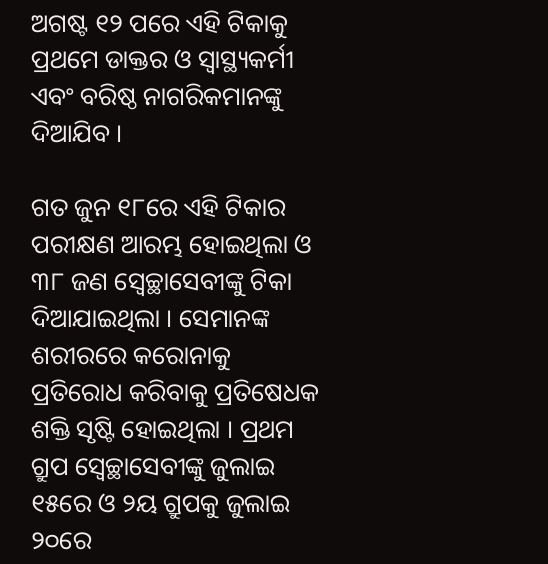ଅଗଷ୍ଟ ୧୨ ପରେ ଏହି ଟିକାକୁ ପ୍ରଥମେ ଡାକ୍ତର ଓ ସ୍ୱାସ୍ଥ୍ୟକର୍ମୀ ଏବଂ ବରିଷ୍ଠ ନାଗରିକମାନଙ୍କୁ ଦିଆଯିବ ।

ଗତ ଜୁନ ୧୮ରେ ଏହି ଟିକାର ପରୀକ୍ଷଣ ଆରମ୍ଭ ହୋଇଥିଲା ଓ ୩୮ ଜଣ ସ୍ୱେଚ୍ଛାସେବୀଙ୍କୁ ଟିକା ଦିଆଯାଇଥିଲା । ସେମାନଙ୍କ ଶରୀରରେ କରୋନାକୁ ପ୍ରତିରୋଧ କରିବାକୁ ପ୍ରତିଷେଧକ ଶକ୍ତି ସୃଷ୍ଟି ହୋଇଥିଲା । ପ୍ରଥମ ଗ୍ରୁପ ସ୍ୱେଚ୍ଛାସେବୀଙ୍କୁ ଜୁଲାଇ ୧୫ରେ ଓ ୨ୟ ଗ୍ରୁପକୁ ଜୁଲାଇ ୨୦ରେ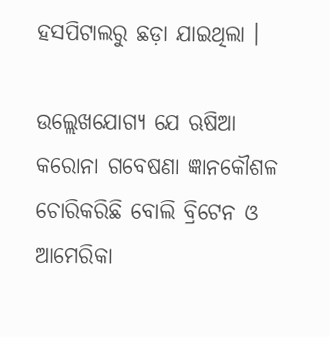ହସପିଟାଲରୁ ଛଡ଼ା ଯାଇଥିଲା ।

ଉଲ୍ଲେଖଯୋଗ୍ୟ ଯେ ଋଷିଆ କରୋନା ଗବେଷଣା ଜ୍ଞାନକୌଶଳ ଚୋରିକରିଛି ବୋଲି ବ୍ରିଟେନ ଓ ଆମେରିକା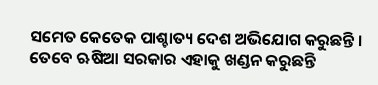ସମେତ କେତେକ ପାଶ୍ଚାତ୍ୟ ଦେଶ ଅଭିଯୋଗ କରୁଛନ୍ତି । ତେବେ ଋଷିଆ ସରକାର ଏହାକୁ ଖଣ୍ଡନ କରୁଛନ୍ତି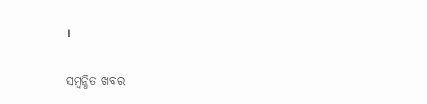।

ସମ୍ବନ୍ଧିତ ଖବର